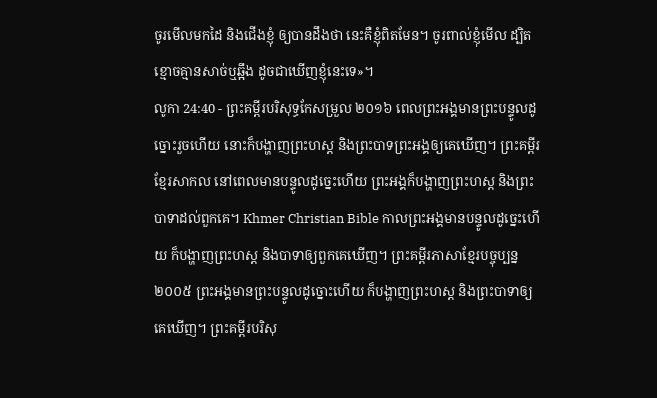ចូរមើលមកដៃ និងជើងខ្ញុំ ឲ្យបានដឹងថា នេះគឺខ្ញុំពិតមែន។ ចូរពាល់ខ្ញុំមើល ដ្បិតខ្មោចគ្មានសាច់ឬឆ្អឹង ដូចជាឃើញខ្ញុំនេះទេ»។
លូកា 24:40 - ព្រះគម្ពីរបរិសុទ្ធកែសម្រួល ២០១៦ ពេលព្រះអង្គមានព្រះបន្ទូលដូច្នោះរួចហើយ នោះក៏បង្ហាញព្រះហស្ត និងព្រះបាទព្រះអង្គឲ្យគេឃើញ។ ព្រះគម្ពីរខ្មែរសាកល នៅពេលមានបន្ទូលដូច្នេះហើយ ព្រះអង្គក៏បង្ហាញព្រះហស្ត និងព្រះបាទាដល់ពួកគេ។ Khmer Christian Bible កាលព្រះអង្គមានបន្ទូលដូច្នេះហើយ ក៏បង្ហាញព្រះហស្ត និងបាទាឲ្យពួកគេឃើញ។ ព្រះគម្ពីរភាសាខ្មែរបច្ចុប្បន្ន ២០០៥ ព្រះអង្គមានព្រះបន្ទូលដូច្នោះហើយ ក៏បង្ហាញព្រះហស្ដ និងព្រះបាទាឲ្យគេឃើញ។ ព្រះគម្ពីរបរិសុ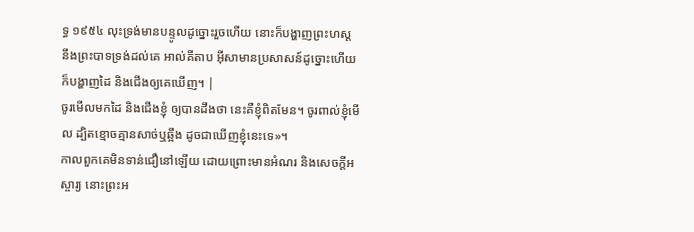ទ្ធ ១៩៥៤ លុះទ្រង់មានបន្ទូលដូច្នោះរួចហើយ នោះក៏បង្ហាញព្រះហស្ត នឹងព្រះបាទទ្រង់ដល់គេ អាល់គីតាប អ៊ីសាមានប្រសាសន៍ដូច្នោះហើយ ក៏បង្ហាញដៃ និងជើងឲ្យគេឃើញ។ |
ចូរមើលមកដៃ និងជើងខ្ញុំ ឲ្យបានដឹងថា នេះគឺខ្ញុំពិតមែន។ ចូរពាល់ខ្ញុំមើល ដ្បិតខ្មោចគ្មានសាច់ឬឆ្អឹង ដូចជាឃើញខ្ញុំនេះទេ»។
កាលពួកគេមិនទាន់ជឿនៅឡើយ ដោយព្រោះមានអំណរ និងសេចក្តីអស្ចារ្យ នោះព្រះអ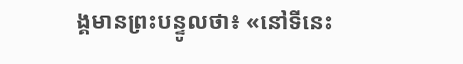ង្គមានព្រះបន្ទូលថា៖ «នៅទីនេះ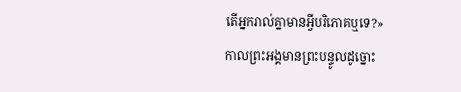តើអ្នករាល់គ្នាមានអ្វីបរិភោគឬទេ?»
កាលព្រះអង្គមានព្រះបន្ទូលដូច្នោះ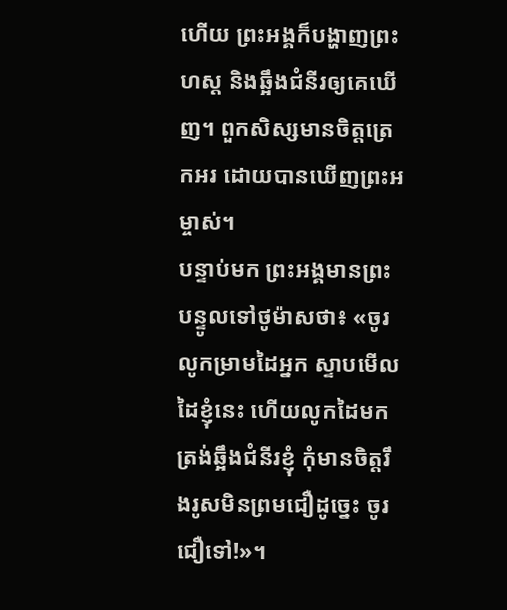ហើយ ព្រះអង្គក៏បង្ហាញព្រះហស្ត និងឆ្អឹងជំនីរឲ្យគេឃើញ។ ពួកសិស្សមានចិត្តត្រេកអរ ដោយបានឃើញព្រះអម្ចាស់។
បន្ទាប់មក ព្រះអង្គមានព្រះបន្ទូលទៅថូម៉ាសថា៖ «ចូរលូកម្រាមដៃអ្នក ស្ទាបមើលដៃខ្ញុំនេះ ហើយលូកដៃមកត្រង់ឆ្អឹងជំនីរខ្ញុំ កុំមានចិត្តរឹងរូសមិនព្រមជឿដូច្នេះ ចូរជឿទៅ!»។